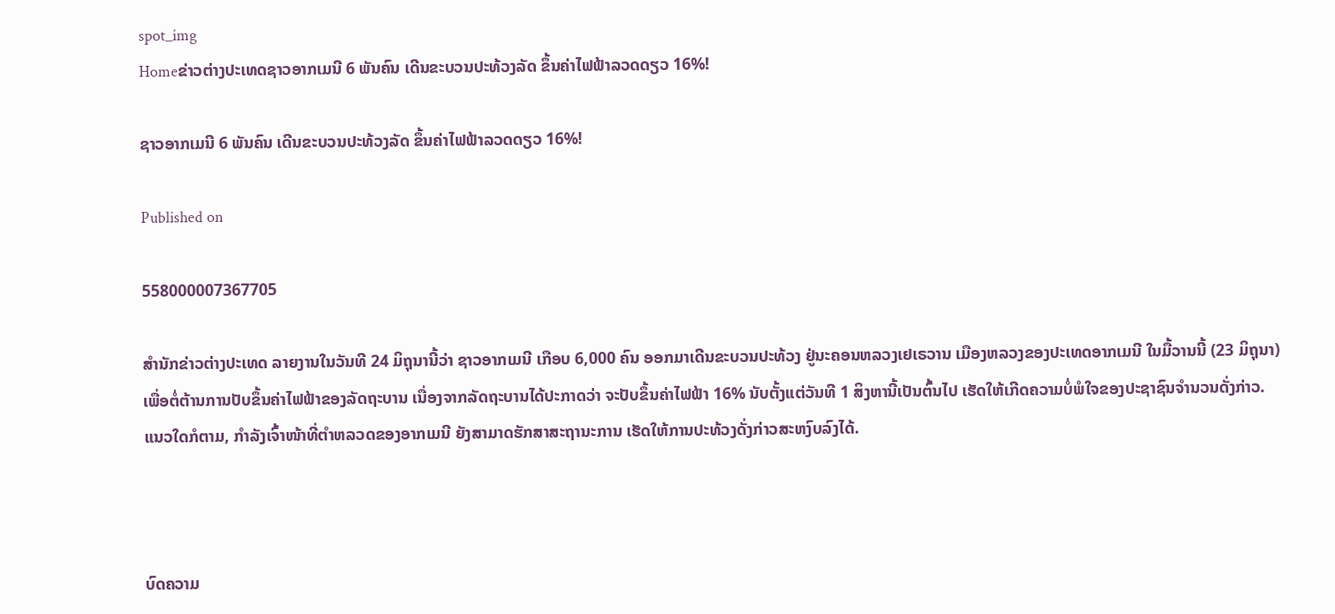spot_img
Homeຂ່າວຕ່າງປະເທດຊາວອາກເມນີ 6 ພັນຄົນ ເດີນຂະບວນປະທ້ວງລັດ ຂຶ້ນຄ່າໄຟຟ້າລວດດຽວ 16%!

ຊາວອາກເມນີ 6 ພັນຄົນ ເດີນຂະບວນປະທ້ວງລັດ ຂຶ້ນຄ່າໄຟຟ້າລວດດຽວ 16%!

Published on

558000007367705

ສຳນັກຂ່າວຕ່າງປະເທດ ລາຍງານໃນວັນທີ 24 ມິຖຸນານີ້ວ່າ ຊາວອາກເມນີ ເກືອບ 6,000 ຄົນ ອອກມາເດີນຂະບວນປະທ້ວງ ຢູ່ນະຄອນຫລວງເຢເຣວານ ເມືອງຫລວງຂອງປະເທດອາກເມນີ ໃນມື້ວານນີ້ (23 ມິຖຸນາ) ເພື່ອຕໍ່ຕ້ານການປັບຂຶ້ນຄ່າໄຟຟ້າຂອງລັດຖະບານ ເນື່ອງຈາກລັດຖະບານໄດ້ປະກາດວ່າ ຈະປັບຂຶ້ນຄ່າໄຟຟ້າ 16% ນັບຕັ້ງແຕ່ວັນທີ 1 ສິງຫານີ້ເປັນຕົ້ນໄປ ເຮັດໃຫ້ເກີດຄວາມບໍ່ພໍໃຈຂອງປະຊາຊົນຈຳນວນດັ່ງກ່າວ.  ແນວໃດກໍຕາມ, ກຳລັງເຈົ້າໜ້າທີ່ຕຳຫລວດຂອງອາກເມນີ ຍັງສາມາດຮັກສາສະຖານະການ ເຮັດໃຫ້ການປະທ້ວງດັ່ງກ່າວສະຫງົບລົງໄດ້.



ບົດຄວາມ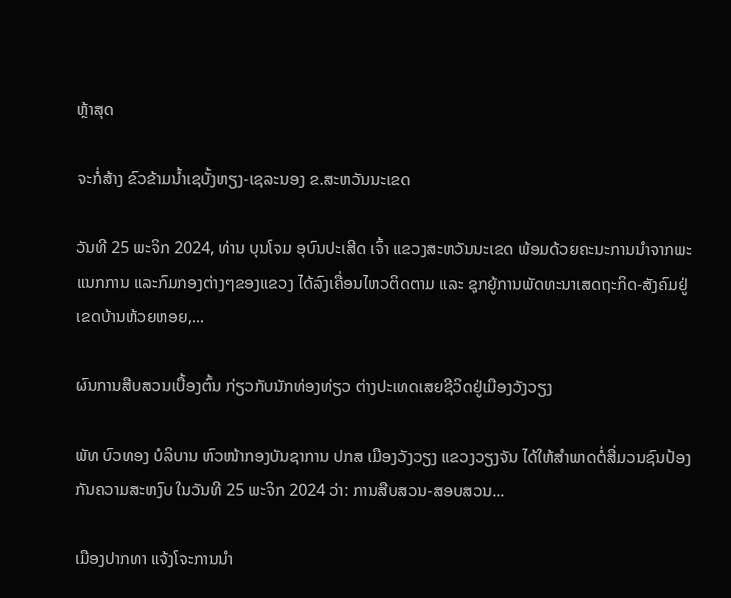ຫຼ້າສຸດ

ຈະກໍ່ສ້າງ ຂົວຂ້າມນ້ຳເຊບັ້ງຫຽງ-ເຊລະນອງ ຂ.ສະຫວັນນະເຂດ

ວັນທີ 25 ພະຈິກ 2024, ທ່ານ ບຸນໂຈມ ອຸບົນປະເສີດ ເຈົ້າ ແຂວງສະຫວັນນະເຂດ ພ້ອມດ້ວຍຄະນະການນຳຈາກພະແນກການ ແລະກົມກອງຕ່າງໆຂອງແຂວງ ໄດ້ລົງເຄື່ອນໄຫວຕິດຕາມ ແລະ ຊຸກຍູ້ການພັດທະນາເສດຖະກິດ-ສັງຄົມຢູ່ເຂດບ້ານຫ້ວຍຫອຍ,...

ຜົນການສືບສວນເບື້ອງຕົ້ນ ກ່ຽວກັບນັກທ່ອງທ່ຽວ ຕ່າງປະເທດເສຍຊີວິດຢູ່ເມືອງວັງວຽງ

ພັທ ບົວທອງ ບໍລິບານ ຫົວໜ້າກອງບັນຊາການ ປກສ ເມືອງວັງວຽງ ແຂວງວຽງຈັນ ໄດ້ໃຫ້ສໍາພາດຕໍ່ສື່ມວນຊົນປ້ອງກັນຄວາມສະຫງົບ ໃນວັນທີ 25 ພະຈິກ 2024 ວ່າ: ການສືບສວນ-ສອບສວນ...

ເມືອງປາກທາ ແຈ້ງໂຈະການນຳ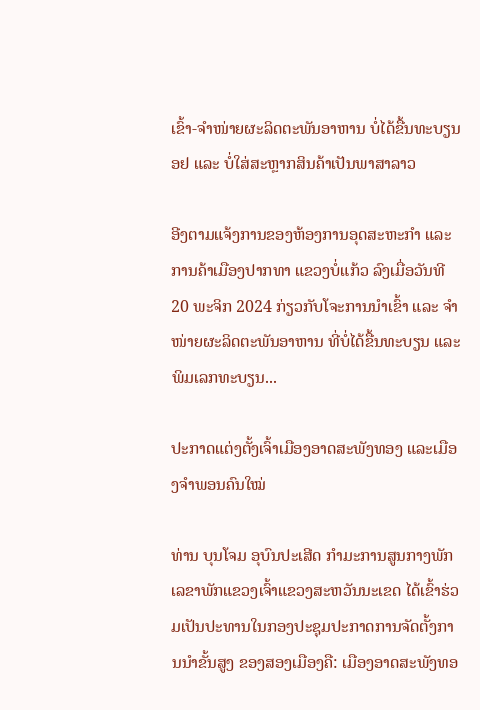ເຂົ້າ-ຈຳໜ່າຍຜະລິດຕະພັນອາຫານ ບໍ່ໄດ້ຂື້ນທະບຽນ ອຢ ແລະ ບໍ່ໃສ່ສະຫຼາກສິນຄ້າເປັນພາສາລາວ

ອີງຕາມແຈ້ງການຂອງຫ້ອງການອຸດສະຫະກຳ ແລະ ການຄ້າເມືອງປາກທາ ແຂວງບໍ່ແກ້ວ ລົງເມື່ອວັນທີ 20 ພະຈິກ 2024 ກ່ຽວກັບໂຈະການນຳເຂົ້າ ແລະ ຈຳໜ່າຍຜະລິດຕະພັນອາຫານ ທີ່ບໍ່ໄດ້ຂື້ນທະບຽນ ແລະ ພິມເລກທະບຽນ...

ປະກາດແຕ່ງຕັ້ງເຈົ້າເມືອງອາດສະພັງທອງ ແລະເມືອງຈຳພອນຄົນໃໝ່

ທ່ານ ບຸນໂຈມ ອຸບົນປະເສີດ ກຳມະການສູນກາງພັກ ເລຂາພັກແຂວງເຈົ້າແຂວງສະຫວັນນະເຂດ ໄດ້ເຂົ້າຮ່ວມເປັນປະທານໃນກອງປະຊຸມປະກາດການຈັດຕັ້ງການນຳຂັ້ນສູງ ຂອງສອງເມືອງຄື: ເມືອງອາດສະພັງທອ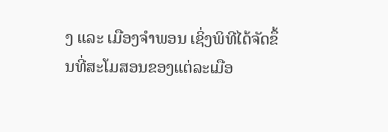ງ ແລະ ເມືອງຈຳພອນ ເຊິ່ງພິທີໄດ້ຈັດຂຶ້ນທີ່ສະໂມສອນຂອງແຕ່ລະເມືອ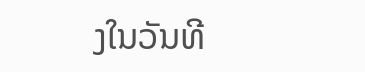ງໃນວັນທີ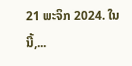21 ພະຈິກ 2024. ໃນນີ້,...